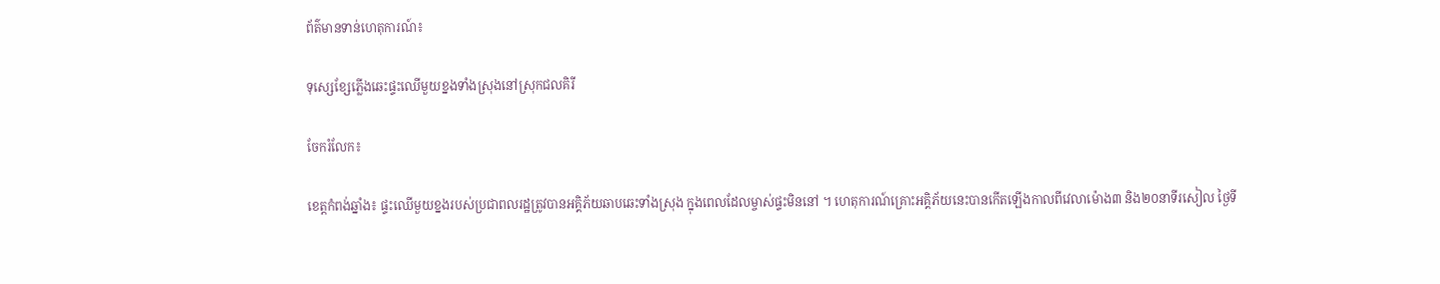ព័ត៌មានទាន់ហេតុការណ៍៖

ទុស្សេខ្សែភ្លើងឆេះផ្ទះឈើមួយខ្នងទាំងស្រុងនៅស្រុកជលគិរី

ចែករំលែក៖

ខេត្តកំពង់ឆ្នាំង៖ ផ្ទះឈើមួយខ្នងរបស់ប្រជាពលរដ្ឋត្រូវបានអគ្គិភ័យឆាបឆេះទាំងស្រុង ក្នុងពេលដែលម្ចាស់ផ្ទះមិននៅ ។ ហេតុការណ៍គ្រោះអគ្គិភ័យនេះបានកើតឡើងកាលពីវេលាម៉ោង៣ និង២០នាទីរសៀល ថ្ងៃទី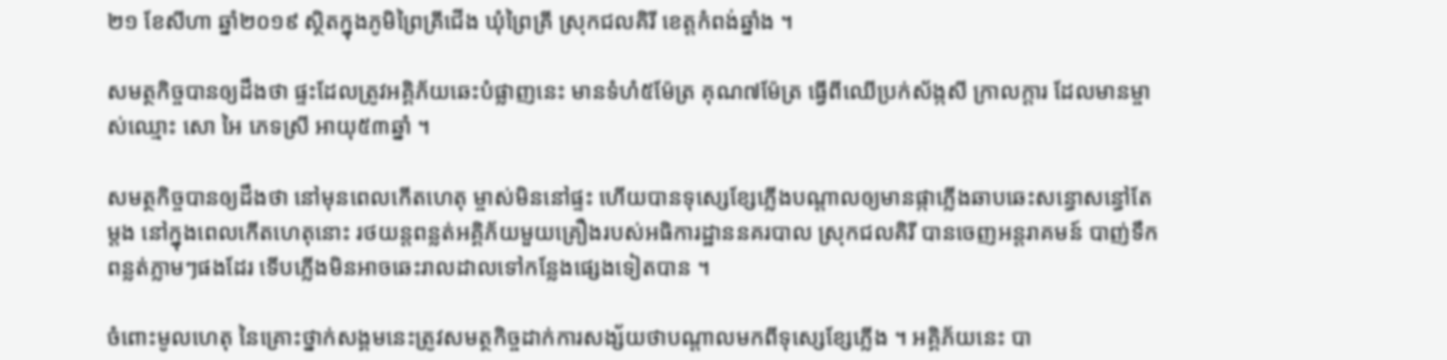២១ ខែសីហា ឆ្នាំ២០១៩ ស្ថិតក្នុងភូមិព្រៃគ្រីជើង ឃុំព្រៃគ្រី ស្រុកជលគិរី ខេត្តកំពង់ឆ្នាំង ។

សមត្ថកិច្ចបានឲ្យដឹងថា ផ្ទះដែលត្រូវអគិ្គភ័យឆេះបំផ្លាញនេះ មានទំហំ៥ម៉ែត្រ គុណ៧ម៉ែត្រ ធ្វើពីឈើប្រក់ស័ង្កសី ក្រាលក្តារ ដែលមានម្ចាស់ឈ្មោះ សោ អៃ ភេទស្រី អាយុ៥៣ឆ្នាំ ។

សមត្ថកិច្ចបានឲ្យដឹងថា នៅមុនពេលកើតហេតុ ម្ចាស់មិននៅផ្ទះ ហើយបានទុស្សេខ្សែភ្លើងបណ្តាលឲ្យមានផ្កាភ្លើងឆាបឆេះសន្ធោសន្ធៅតែម្តង នៅក្នុងពេលកើតហេតុនោះ រថយន្តពន្លត់អគ្គិភ័យមួយគ្រឿងរបស់អធិការដ្ឋាននគរបាល ស្រុកជលគិរី បានចេញអន្តរាគមន៍ បាញ់ទឹកពន្លត់ភ្លាមៗផងដែរ ទើបភ្លើងមិនអាចឆេះរាលដាលទៅកន្លែងផ្សេងទៀតបាន ។

ចំពោះមូលហេតុ នៃគ្រោះថ្នាក់សង្គមនេះត្រូវសមត្ថកិច្ចដាក់ការសង្ស័យថាបណ្តាលមកពីទុស្សេខ្សែភ្លើង ។ អគ្គិភ័យនេះ បា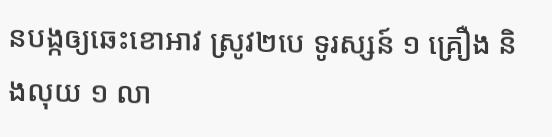នបង្កឲ្យឆេះខោអាវ ស្រូវ២បេ ទូរស្សន៍ ១ គ្រឿង និងលុយ ១ លា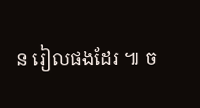ន រៀលផងដែរ ៕ ច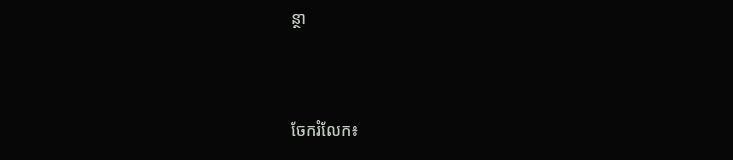ន្ថា


ចែករំលែក៖